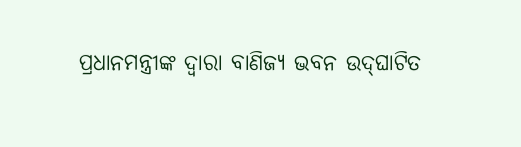ପ୍ରଧାନମନ୍ତ୍ରୀଙ୍କ ଦ୍ୱାରା ବାଣିଜ୍ୟ ଭବନ ଉଦ୍‌ଘାଟିତ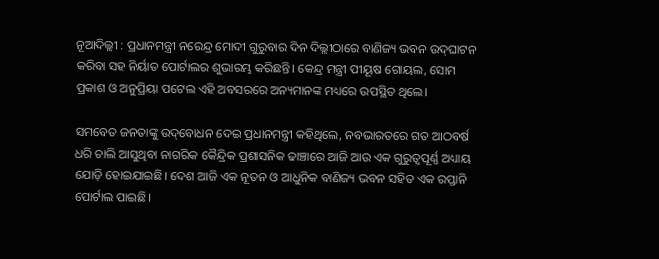ନୂଆଦିଲ୍ଲୀ : ପ୍ରଧାନମନ୍ତ୍ରୀ ନରେନ୍ଦ୍ର ମୋଦୀ ଗୁରୁବାର ଦିନ ଦିଲ୍ଲୀଠାରେ ବାଣିଜ୍ୟ ଭବନ ଉଦ୍‌ଘାଟନ କରିବା ସହ ନିର୍ୟାତ ପୋର୍ଟାଲର ଶୁଭାରମ୍ଭ କରିଛନ୍ତି। କେନ୍ଦ୍ର ମନ୍ତ୍ରୀ ପୀୟୂଷ ଗୋୟଲ, ସୋମ ପ୍ରକାଶ ଓ ଅନୁପ୍ରିୟା ପଟେଲ ଏହି ଅବସରରେ ଅନ୍ୟମାନଙ୍କ ମଧ୍ୟରେ ଉପସ୍ଥିତ ଥିଲେ।

ସମବେତ ଜନତାଙ୍କୁ ଉଦ୍‌ବୋଧନ ଦେଇ ପ୍ରଧାନମନ୍ତ୍ରୀ କହିଥିଲେ, ନବଭାରତରେ ଗତ ଆଠବର୍ଷ ଧରି ଚାଲି ଆସୁଥିବା ନାଗରିକ କୈନ୍ଦ୍ରିକ ପ୍ରଶାସନିକ ଢାଞ୍ଚାରେ ଆଜି ଆଉ ଏକ ଗୁରୁତ୍ୱପୂର୍ଣ୍ଣ ଅଧ୍ୟାୟ ଯୋଡ଼ି ହୋଇଯାଇଛି। ଦେଶ ଆଜି ଏକ ନୂତନ ଓ ଆଧୁନିକ ବାଣିଜ୍ୟ ଭବନ ସହିତ ଏକ ରପ୍ତାନି ପୋର୍ଟାଲ ପାଇଛି।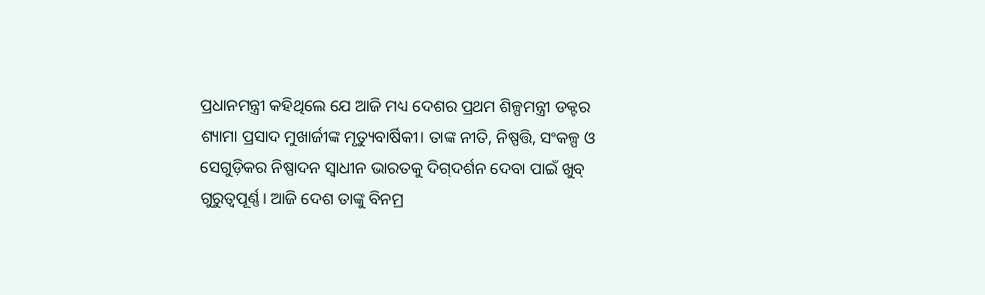ପ୍ରଧାନମନ୍ତ୍ରୀ କହିଥିଲେ ଯେ ଆଜି ମଧ୍ୟ ଦେଶର ପ୍ରଥମ ଶିଳ୍ପମନ୍ତ୍ରୀ ଡକ୍ଟର ଶ୍ୟାମା ପ୍ରସାଦ ମୁଖାର୍ଜୀଙ୍କ ମୃତ୍ୟୁବାର୍ଷିକୀ। ତାଙ୍କ ନୀତି, ନିଷ୍ପତ୍ତି, ସଂକଳ୍ପ ଓ ସେଗୁଡ଼ିକର ନିଷ୍ପାଦନ ସ୍ୱାଧୀନ ଭାରତକୁ ଦିଗ୍‌ଦର୍ଶନ ଦେବା ପାଇଁ ଖୁବ୍‌ ଗୁରୁତ୍ୱପୂର୍ଣ୍ଣ। ଆଜି ଦେଶ ତାଙ୍କୁ ବିନମ୍ର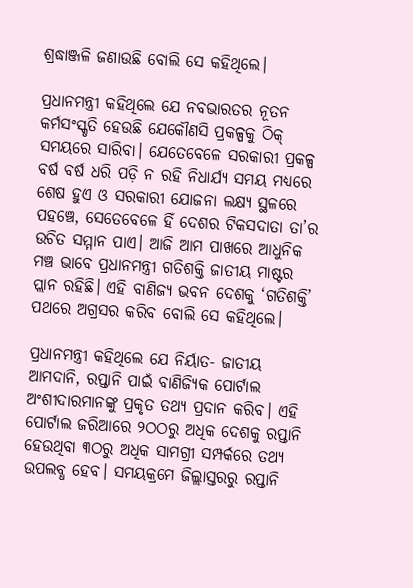ଶ୍ରଦ୍ଧାଞ୍ଜଳି ଜଣାଉଛି ବୋଲି ସେ କହିଥିଲେ।

ପ୍ରଧାନମନ୍ତ୍ରୀ କହିଥିଲେ ଯେ ନବଭାରତର ନୂତନ କର୍ମସଂସ୍କୃତି ହେଉଛି ଯେକୌଣସି ପ୍ରକଳ୍ପକୁ ଠିକ୍ ସମୟରେ ସାରିବା। ଯେତେବେଳେ ସରକାରୀ ପ୍ରକଳ୍ପ ବର୍ଷ ବର୍ଷ ଧରି ପଡ଼ି ନ ରହି ନିଧାର୍ଯ୍ୟ ସମୟ ମଧ୍ୟରେ ଶେଷ ହୁଏ ଓ ସରକାରୀ ଯୋଜନା ଲକ୍ଷ୍ୟ ସ୍ଥଳରେ ପହଞ୍ଚେ, ସେତେବେଳେ ହିଁ ଦେଶର ଟିକସଦାତା ତା’ର ଉଚିତ ସମ୍ମାନ ପାଏ। ଆଜି ଆମ ପାଖରେ ଆଧୁନିକ ମଞ୍ଚ ଭାବେ ପ୍ରଧାନମନ୍ତ୍ରୀ ଗତିଶକ୍ତି ଜାତୀୟ ମାଷ୍ଟର ପ୍ଲାନ ରହିଛି। ଏହି ବାଣିଜ୍ୟ ଭବନ ଦେଶକୁ ‘ଗତିଶକ୍ତି’ ପଥରେ ଅଗ୍ରସର କରିବ ବୋଲି ସେ କହିଥିଲେ।

ପ୍ରଧାନମନ୍ତ୍ରୀ କହିଥିଲେ ଯେ ନିର୍ୟାତ- ଜାତୀୟ ଆମଦାନି, ରପ୍ତାନି ପାଇଁ ବାଣିଜ୍ୟିକ ପୋର୍ଟାଲ ଅଂଶୀଦାରମାନଙ୍କୁ ପ୍ରକୃତ ତଥ୍ୟ ପ୍ରଦାନ କରିବ। ଏହି ପୋର୍ଟାଲ ଜରିଆରେ ୨ଠଠରୁ ଅଧିକ ଦେଶକୁ ରପ୍ତାନି ହେଉଥିବା ୩ଠରୁ ଅଧିକ ସାମଗ୍ରୀ ସମ୍ପର୍କରେ ତଥ୍ୟ ଉପଲବ୍ଧ ହେବ। ସମୟକ୍ରମେ ଜିଲ୍ଲାସ୍ତରରୁ ରପ୍ତାନି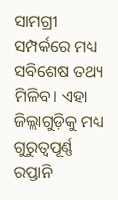ସାମଗ୍ରୀ ସମ୍ପର୍କରେ ମଧ୍ୟ ସବିଶେଷ ତଥ୍ୟ ମିଳିବ। ଏହା ଜିଲ୍ଲାଗୁଡ଼ିକୁ ମଧ୍ୟ ଗୁରୁତ୍ୱପୂର୍ଣ୍ଣ ରପ୍ତାନି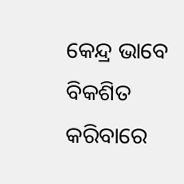କେନ୍ଦ୍ର ଭାବେ ବିକଶିତ କରିବାରେ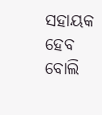ସହାୟକ ହେବ ବୋଲି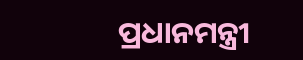ପ୍ରଧାନମନ୍ତ୍ରୀ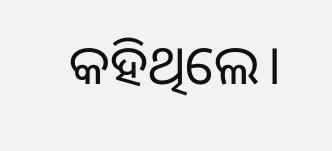କହିଥିଲେ।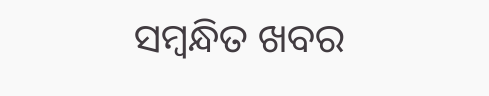ସମ୍ବନ୍ଧିତ ଖବର